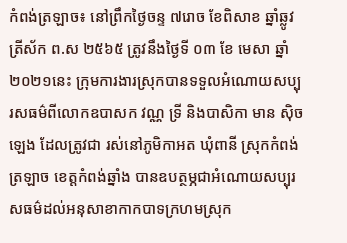កំពង់ត្រឡាច៖ នៅព្រឹកថ្ងៃចន្ទ ៧រោច ខែពិសាខ ឆ្នាំឆ្លូវ ត្រីស័ក ព.ស ២៥៦៥ ត្រូវនឹងថ្ងៃទី ០៣ ខែ មេសា ឆ្នាំ ២០២១នេះ ក្រុមការងារស្រុកបានទទួលអំណោយសប្បុរសធម៌ពីលោកឧបាសក វណ្ណ ទ្រី និងបាសិកា មាន ស៊ិចឡេង ដែលត្រូវជា រស់នៅភូមិកាអត ឃុំពានី ស្រុកកំពង់ត្រឡាច ខេត្តកំពង់ឆ្នាំង បានឧបត្ថម្ភជាអំណោយសប្បុរសធម៌ដល់អនុសាខាកាកបាទក្រហមស្រុក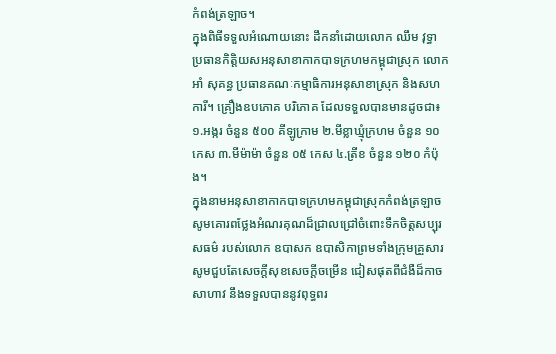កំពង់ត្រឡាច។
ក្នុងពិធីទទួលអំណោយនោះ ដឹកនាំដោយលោក ឈឹម វុទ្ធា ប្រធានកិត្តិយសអនុសាខាកាកបាទក្រហមកម្ពុជាស្រុក លោក អាំ សុគន្ធ ប្រធានគណៈកម្មាធិការអនុសាខាស្រុក និងសហការី។ គ្រឿងឧបភោគ បរិភោគ ដែលទទួលបានមានដូចជា៖ ១.អង្ករ ចំនួន ៥០០ គីឡូក្រាម ២.មីខ្លាឃ្មុំក្រហម ចំនួន ១០ កេស ៣.មីម៉ាម៉ា ចំនួន ០៥ កេស ៤.ត្រីខ ចំនួន ១២០ កំប៉ុង។
ក្នុងនាមអនុសាខាកាកបាទក្រហមកម្ពុជាស្រុកកំពង់ត្រឡាចសូមគោរពថ្លែងអំណរគុណដ៏ជ្រាលជ្រៅចំពោះទឹកចិត្តសប្បុរសធម៌ របស់លោក ឧបាសក ឧបាសិកាព្រមទាំងក្រុមគ្រួសារ សូមជួបតែសេចក្តីសុខសេចក្តីចម្រើន ជៀសផុតពីជំងឺដ៏កាចសាហាវ នឹងទទួលបាននូវពុទ្ធពរ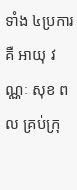ទាំង ៤ប្រការគឺ អាយុ វណ្ណៈ សុខ ពល គ្រប់ក្រុ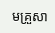មគ្រួសា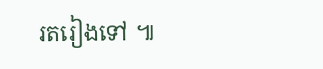រតរៀងទៅ ៕